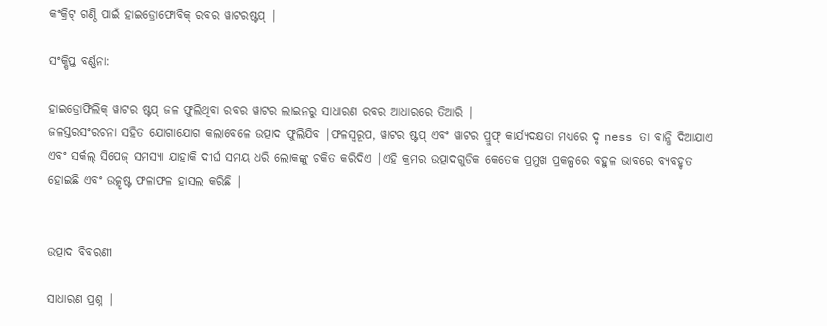କଂକ୍ରିଟ୍ ଗଣ୍ଠି ପାଇଁ ହାଇଡ୍ରୋଫୋବିକ୍ ରବର ୱାଟରଷ୍ଟପ୍ |

ସଂକ୍ଷିପ୍ତ ବର୍ଣ୍ଣନା:

ହାଇଡ୍ରୋଫିଲିକ୍ ୱାଟର ଷ୍ଟପ୍ ଜଳ ଫୁଲିଥିବା ରବର ୱାଟର ଲାଇନରୁ ସାଧାରଣ ରବର ଆଧାରରେ ତିଆରି |
ଜଳସ୍ତରସଂରଚନା ସହିତ ଯୋଗାଯୋଗ କଲାବେଳେ ଉତ୍ପାଦ ଫୁଲିଯିବ |ଫଳସ୍ୱରୂପ, ୱାଟର ଷ୍ଟପ୍ ଏବଂ ୱାଟର ପ୍ରୁଫ୍ କାର୍ଯ୍ୟଦକ୍ଷତା ମଧ୍ୟରେ ଦୃ ness ତା ବାନ୍ଧି ଦିଆଯାଏ ଏବଂ ସର୍କଲ୍ ସିପେଜ୍ ସମସ୍ୟା ଯାହାକି ଦୀର୍ଘ ସମୟ ଧରି ଲୋକଙ୍କୁ ଚକିତ କରିଦିଏ |ଏହି କ୍ରମର ଉତ୍ପାଦଗୁଡିକ କେତେକ ପ୍ରମୁଖ ପ୍ରକଳ୍ପରେ ବହୁଳ ଭାବରେ ବ୍ୟବହୃତ ହୋଇଛି ଏବଂ ଉତ୍କୃଷ୍ଟ ଫଳାଫଳ ହାସଲ କରିଛି |


ଉତ୍ପାଦ ବିବରଣୀ

ସାଧାରଣ ପ୍ରଶ୍ନ |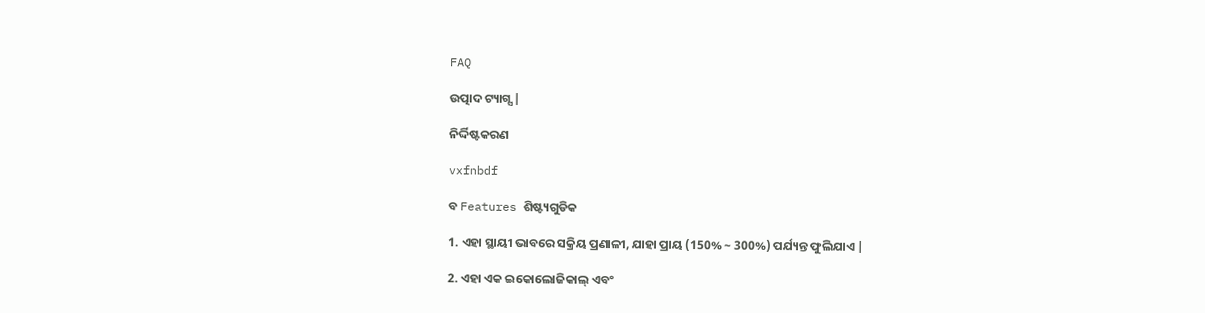FAQ

ଉତ୍ପାଦ ଟ୍ୟାଗ୍ସ |

ନିର୍ଦ୍ଦିଷ୍ଟକରଣ

vxfnbdf

ବ Features ଶିଷ୍ଟ୍ୟଗୁଡିକ

1. ଏହା ସ୍ଥାୟୀ ଭାବରେ ସକ୍ରିୟ ପ୍ରଣାଳୀ, ଯାହା ପ୍ରାୟ (150% ~ 300%) ପର୍ଯ୍ୟନ୍ତ ଫୁଲିଯାଏ |

2. ଏହା ଏକ ଇକୋଲୋଜିକାଲ୍ ଏବଂ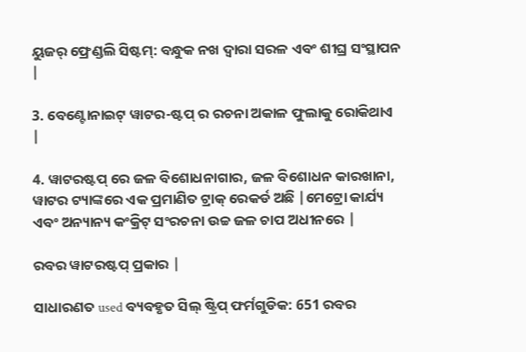ୟୁଜର୍ ଫ୍ରେଣ୍ଡଲି ସିଷ୍ଟମ୍: ବନ୍ଧୁକ ନଖ ଦ୍ୱାରା ସରଳ ଏବଂ ଶୀଘ୍ର ସଂସ୍ଥାପନ |

3. ବେଣ୍ଟୋନାଇଟ୍ ୱାଟର-ଷ୍ଟପ୍ ର ରଚନା ଅକାଳ ଫୁଲାକୁ ରୋକିଥାଏ |

4. ୱାଟରଷ୍ଟପ୍ ରେ ଜଳ ବିଶୋଧନାଗାର, ଜଳ ବିଶୋଧନ କାରଖାନା, ୱାଟର ଟ୍ୟାଙ୍କରେ ଏକ ପ୍ରମାଣିତ ଟ୍ରାକ୍ ରେକର୍ଡ ଅଛି |ମେଟ୍ରୋ କାର୍ଯ୍ୟ ଏବଂ ଅନ୍ୟାନ୍ୟ କଂକ୍ରିଟ୍ ସଂରଚନା ଉଚ୍ଚ ଜଳ ଚାପ ଅଧୀନରେ |

ରବର ୱାଟରଷ୍ଟପ୍ ପ୍ରକାର |

ସାଧାରଣତ used ବ୍ୟବହୃତ ସିଲ୍ ଷ୍ଟ୍ରିପ୍ ଫର୍ମଗୁଡିକ: 651 ରବର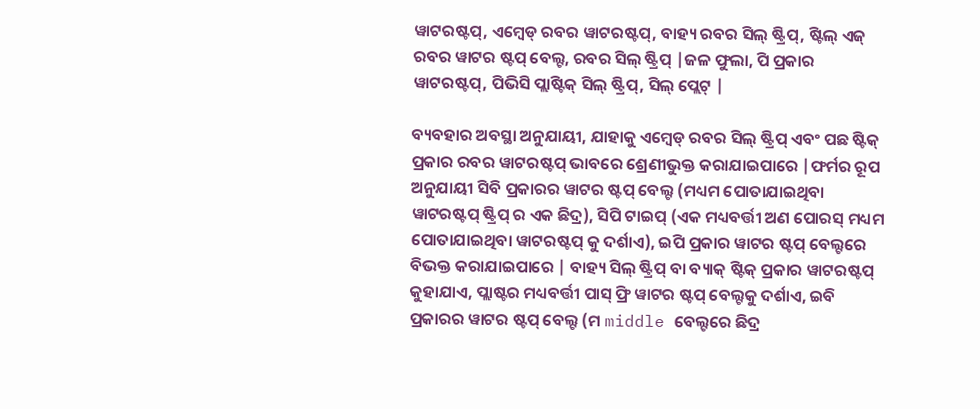ୱାଟରଷ୍ଟପ୍, ଏମ୍ବେଡ୍ ରବର ୱାଟରଷ୍ଟପ୍, ବାହ୍ୟ ରବର ସିଲ୍ ଷ୍ଟ୍ରିପ୍, ଷ୍ଟିଲ୍ ଏଜ୍ ରବର ୱାଟର ଷ୍ଟପ୍ ବେଲ୍ଟ, ରବର ସିଲ୍ ଷ୍ଟ୍ରିପ୍ |ଜଳ ଫୁଲା, ପି ପ୍ରକାର ୱାଟରଷ୍ଟପ୍, ପିଭିସି ପ୍ଲାଷ୍ଟିକ୍ ସିଲ୍ ଷ୍ଟ୍ରିପ୍, ସିଲ୍ ପ୍ଲେଟ୍ |

ବ୍ୟବହାର ଅବସ୍ଥା ଅନୁଯାୟୀ, ଯାହାକୁ ଏମ୍ବେଡ୍ ରବର ସିଲ୍ ଷ୍ଟ୍ରିପ୍ ଏବଂ ପଛ ଷ୍ଟିକ୍ ପ୍ରକାର ରବର ୱାଟରଷ୍ଟପ୍ ଭାବରେ ଶ୍ରେଣୀଭୁକ୍ତ କରାଯାଇପାରେ |ଫର୍ମର ରୂପ ଅନୁଯାୟୀ ସିବି ପ୍ରକାରର ୱାଟର ଷ୍ଟପ୍ ବେଲ୍ଟ (ମଧ୍ୟମ ପୋତାଯାଇଥିବା ୱାଟରଷ୍ଟପ୍ ଷ୍ଟ୍ରିପ୍ ର ଏକ ଛିଦ୍ର), ସିପି ଟାଇପ୍ (ଏକ ମଧ୍ୟବର୍ତ୍ତୀ ଅଣ ପୋରସ୍ ମଧ୍ୟମ ପୋତାଯାଇଥିବା ୱାଟରଷ୍ଟପ୍ କୁ ଦର୍ଶାଏ), ଇପି ପ୍ରକାର ୱାଟର ଷ୍ଟପ୍ ବେଲ୍ଟରେ ବିଭକ୍ତ କରାଯାଇପାରେ | ବାହ୍ୟ ସିଲ୍ ଷ୍ଟ୍ରିପ୍ ବା ବ୍ୟାକ୍ ଷ୍ଟିକ୍ ପ୍ରକାର ୱାଟରଷ୍ଟପ୍ କୁହାଯାଏ, ପ୍ଲାଷ୍ଟର ମଧ୍ୟବର୍ତ୍ତୀ ପାସ୍ ଫ୍ରି ୱାଟର ଷ୍ଟପ୍ ବେଲ୍ଟକୁ ଦର୍ଶାଏ, ଇବି ପ୍ରକାରର ୱାଟର ଷ୍ଟପ୍ ବେଲ୍ଟ (ମ middle ବେଲ୍ଟରେ ଛିଦ୍ର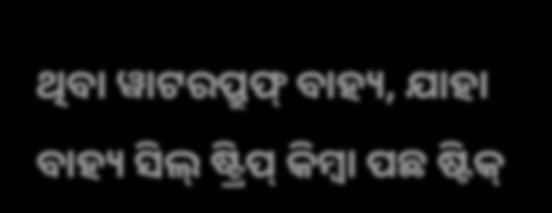ଥିବା ୱାଟରପ୍ରୁଫ୍ ବାହ୍ୟ, ଯାହା ବାହ୍ୟ ସିଲ୍ ଷ୍ଟ୍ରିପ୍ କିମ୍ବା ପଛ ଷ୍ଟିକ୍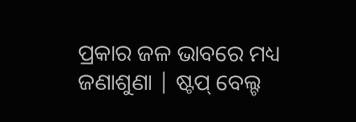ପ୍ରକାର ଜଳ ଭାବରେ ମଧ୍ୟ ଜଣାଶୁଣା | ଷ୍ଟପ୍ ବେଲ୍ଟ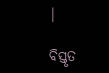|

ବିସ୍ତୃତ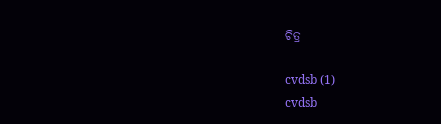ଚିତ୍ର

cvdsb (1)
cvdsb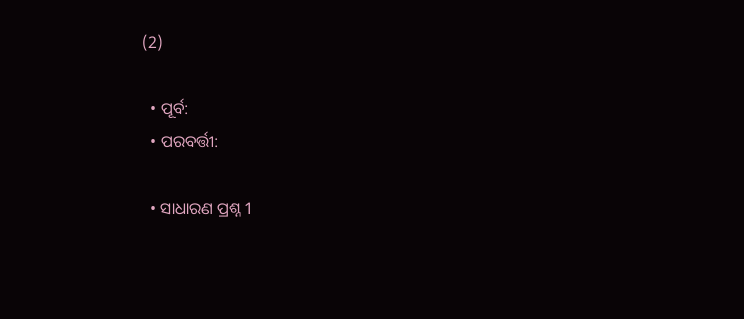(2)

  • ପୂର୍ବ:
  • ପରବର୍ତ୍ତୀ:

  • ସାଧାରଣ ପ୍ରଶ୍ନ 1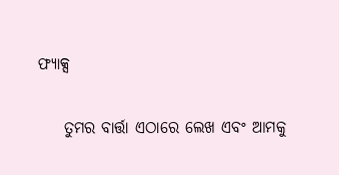ଫ୍ୟାକ୍ସ

    ତୁମର ବାର୍ତ୍ତା ଏଠାରେ ଲେଖ ଏବଂ ଆମକୁ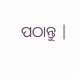ପଠାନ୍ତୁ |